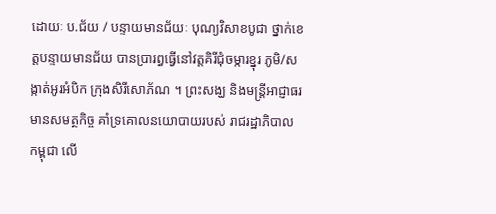ដោយៈ ប.ជ័យ / បន្ទាយមានជ័យៈ បុណ្យវិសាខបូជា ថ្នាក់ខេត្តបន្ទាយមានជ័យ បានប្រារព្ធធ្វើនៅវត្តគិរីជុំចម្ការខ្នុរ ភូមិ/សង្កាត់អូរអំបិក ក្រុងសិរីសោភ័ណ ។ ព្រះសង្ឃ និងមន្ត្រីអាជ្ញាធរ មានសមត្ថកិច្ច គាំទ្រគោលនយោបាយរបស់ រាជរដ្ឋាភិបាល កម្ពុជា លើ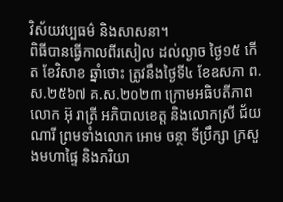វិស័យវប្បធម៌ និងសាសនា។
ពិធីបានធ្វើកាលពីរសៀល ដល់ល្ងាច ថ្ងៃ១៥ កើត ខែវិសាខ ឆ្នាំថោះ ត្រូវនឹងថ្ងៃទី៤ ខែឧសភា ព.ស.២៥៦៧ គ.ស.២០២៣ ក្រោមអធិបតីភាពលោក អ៊ុ រាត្រី អភិបាលខេត្ត និងលោកស្រី ជ័យ ណារី ព្រមទាំងលោក អោម ចន្ថា ទីប្រឹក្សា ក្រសួងមហាផ្ទៃ និងភរិយា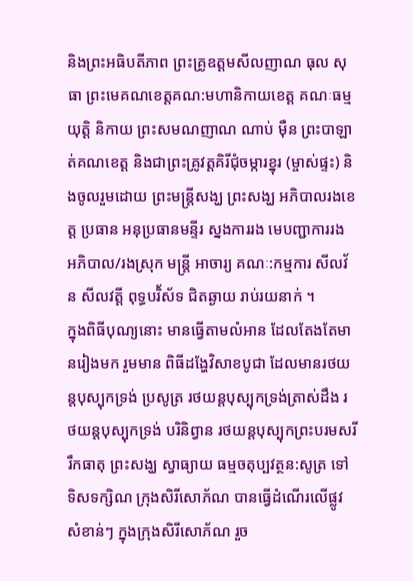និងព្រះអធិបតីភាព ព្រះគ្រូឧត្តមសីលញាណ ធុល សុធា ព្រះមេគណខេត្តគណ:មហានិកាយខេត្ត គណៈធម្មយុត្តិ និកាយ ព្រះសមណញាណ ណាប់ ម៉ឺន ព្រះបាឡាត់គណខេត្ត និងជាព្រះគ្រូវត្តគិរីជុំចម្ការខ្នុរ (ម្ចាស់ផ្ទះ) និងចូលរួមដោយ ព្រះមន្ត្រីសង្ឃ ព្រះសង្ឃ អភិបាលរងខេត្ត ប្រធាន អនុប្រធានមន្ទីរ ស្នងការរង មេបញ្ជាការរង អភិបាល/រងស្រុក មន្ត្រី អាចារ្យ គណៈ:កម្មការ សីលវ័ន សីលវត្តី ពុទ្ធបរិ័ស័ទ ជិតឆ្ងាយ រាប់រយនាក់ ។
ក្នុងពិធីបុណ្យនោះ មានធ្វើតាមលំអាន ដែលតែងតែមានរៀងមក រួមមាន ពិធីដង្ហែវិសាខបូជា ដែលមានរថយន្តបុស្បុកទ្រង់ ប្រសូត្រ រថយន្តបុស្បុកទ្រង់ត្រាស់ដឹង រថយន្តបុស្បុកទ្រង់ បរិនិព្វាន រថយន្តបុស្បុកព្រះបរមសរីរឹកធាតុ ព្រះសង្ឃ ស្វាធ្យាយ ធម្មចតុប្បវត្ថន:សូត្រ ទៅទិសទក្សិណ ក្រុងសិរីសោភ័ណ បានធ្វើដំណើរលើផ្លូវសំខាន់ៗ ក្នុងក្រុងសិរីសោភ័ណ រួច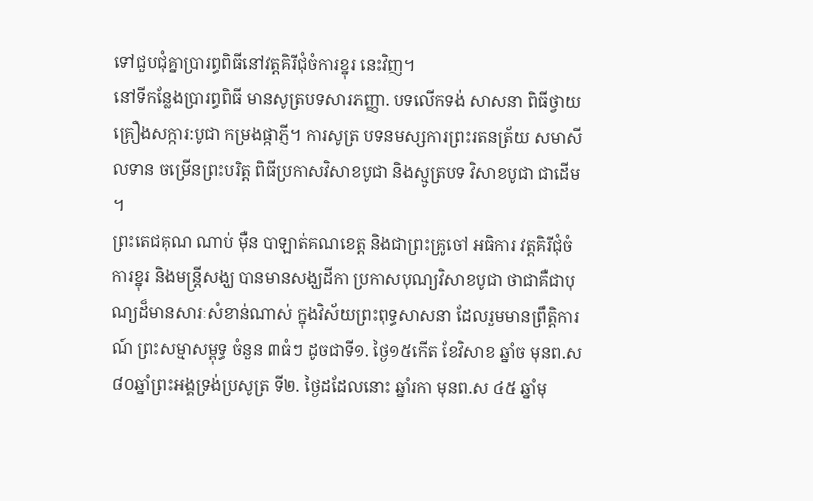ទៅជួបជុំគ្នាប្រារព្ធពិធីនៅវត្តគិរីជុំចំការខ្នុរ នេះវិញ។
នៅទីកន្លែងប្រារព្ធពិធី មានសូត្របទសារភញ្ញា. បទលើកទង់ សាសនា ពិធីថ្វាយគ្រឿងសក្ការ:បូជា កម្រងផ្កាភ្ញី។ ការសូត្រ បទនមស្សការព្រះរតនត្រ័យ សមាសីលទាន ចម្រើនព្រះបរិត្ត ពិធីប្រកាសវិសាខបូជា និងស្មូត្របទ វិសាខបូជា ជាដើម ។
ព្រះតេជគុណ ណាប់ ម៉ឺន បាឡាត់គណខេត្ត និងជាព្រះគ្រូចៅ អធិការ វត្តគិរីជុំចំការខ្នុរ និងមន្ត្រីសង្ឃ បានមានសង្ឃដីកា ប្រកាសបុណ្យវិសាខបូជា ថាជាគឺជាបុណ្យដ៏មានសារៈសំខាន់ណាស់ ក្នុងវិស័យព្រះពុទ្ធសាសនា ដែលរួមមានព្រឹត្តិការណ៍ ព្រះសម្មាសម្ពុទ្ធ ចំនួន ៣ធំៗ ដូចជាទី១. ថ្ងៃ១៥កើត ខែវិសាខ ឆ្នាំច មុនព.ស ៨០ឆ្នាំព្រះអង្គទ្រង់ប្រសូត្រ ទី២. ថ្ងៃដដែលនោះ ឆ្នាំរកា មុនព.ស ៤៥ ឆ្នាំមុ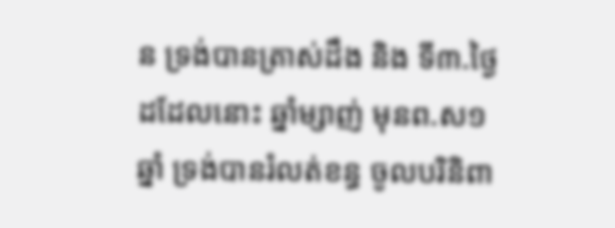ន ទ្រង់បានត្រាស់ដឹង និង ទី៣.ថ្ងៃដដែលនោះ ឆ្នាំម្សាញ់ មុនព.ស១ឆ្នាំ ទ្រង់បានរំលត់ខន្ធ ចូលបរិនិពា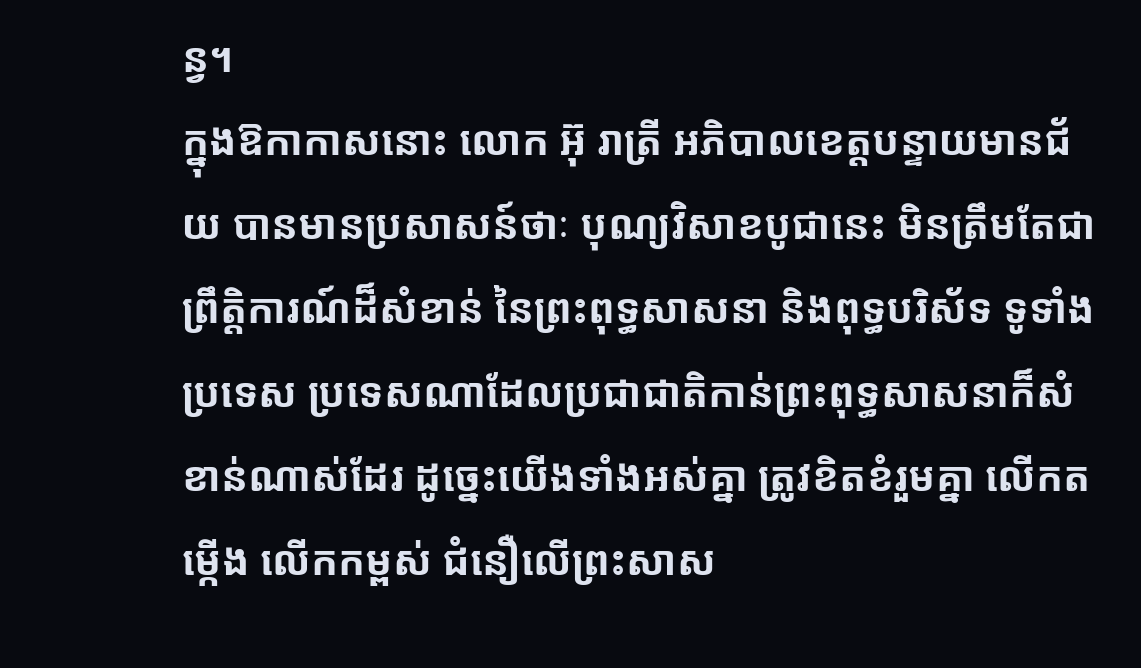ន្វ។
ក្នុងឱកាកាសនោះ លោក អ៊ុ រាត្រី អភិបាលខេត្តបន្ទាយមានជ័យ បានមានប្រសាសន៍ថាៈ បុណ្យវិសាខបូជានេះ មិនត្រឹមតែជា ព្រឹត្តិការណ៍ដ៏សំខាន់ នៃព្រះពុទ្ធសាសនា និងពុទ្ធបរិស័ទ ទូទាំងប្រទេស ប្រទេសណាដែលប្រជាជាតិកាន់ព្រះពុទ្ធសាសនាក៏សំខាន់ណាស់ដែរ ដូច្នេះយើងទាំងអស់គ្នា ត្រូវខិតខំរួមគ្នា លើកតម្កើង លើកកម្ពស់ ជំនឿលើព្រះសាស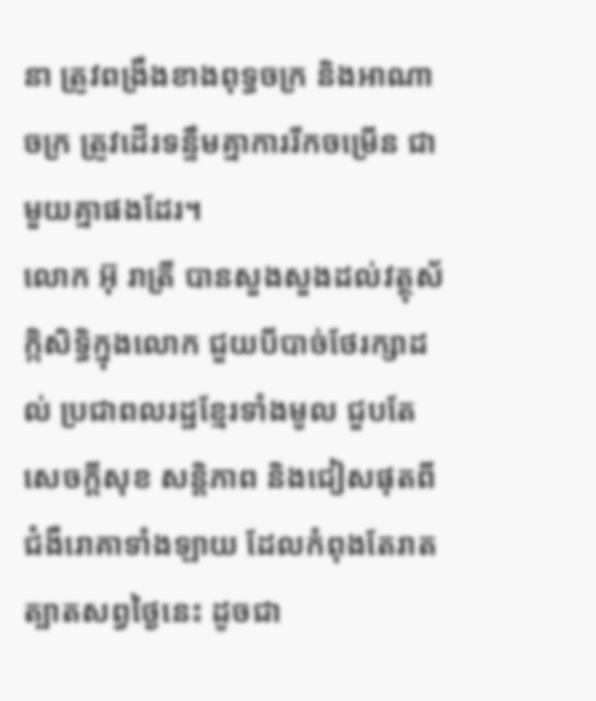នា ត្រូវពង្រឹងខាងពុទ្ធចក្រ និងអាណាចក្រ ត្រូវដើរទន្ទឹមគ្នាការរីកចម្រើន ជាមួយគ្នាផងដែរ។
លោក អ៊ុ រាត្រី បានសួងសួងដល់វត្ថុស័ក្កិសិទ្ធិក្នុងលោក ជួយបីបាច់ថែរក្សាដល់ ប្រជាពលរដ្ឋខ្មែរទាំងមូល ជួបតែសេចក្ដីសុខ សន្តិភាព និងជៀសផុតពីជំងឺរេាគាទាំងឡាយ ដែលកំពុងតែរាតត្បាតសព្វថ្ងៃនេះ ដូចជា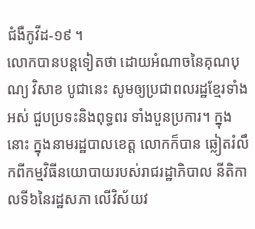ជំងឺកូវីដ-១៩ ។
លោកបានបន្តទៀតថា ដេាយអំណាចនៃគុណបុណ្យ វិសាខ បូជានេះ សូមឲ្យប្រជាពលរដ្ឋខ្មែរទាំងអស់ ជួបប្រទះនិងពុទ្ធពរ ទាំងបួនប្រការ។ ក្នុងនោះ ក្នុងនាមរដ្ឋបាលខេត្ត លោកក៏បាន ឆ្លៀតរំលឹកពីកម្មវិធីនយោបាយរបស់រាជរដ្ឋាភិបាល នីតិកាលទី៦នៃរដ្ឋសភា លើវិស័យវ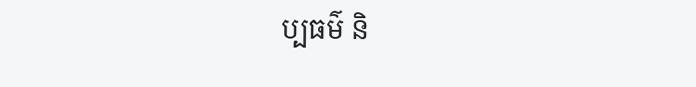ប្បធម៌ និ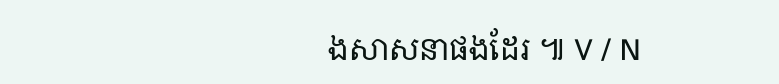ងសាសនាផងដែរ ៕ V / N